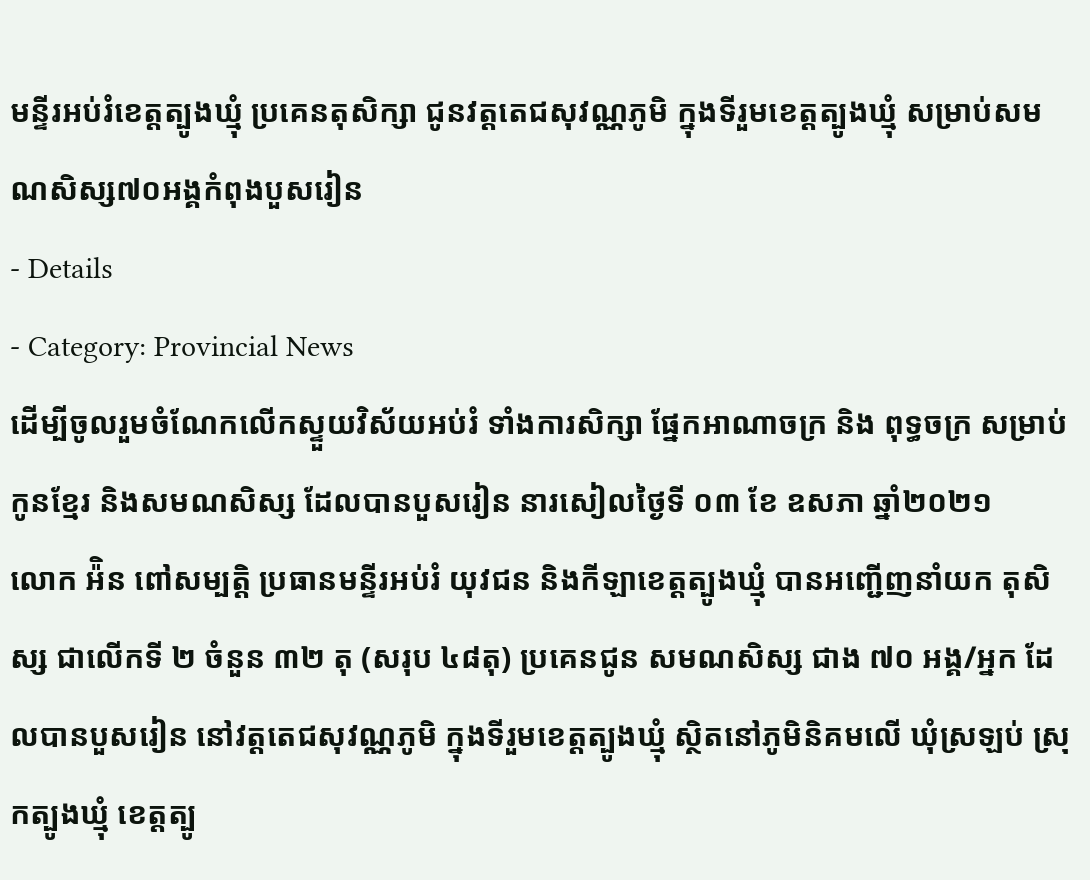មន្ទីរអប់រំខេត្តត្បូងឃ្មុំ ប្រគេនតុសិក្សា ជូនវត្តតេជសុវណ្ណភូមិ ក្នុងទីរួមខេត្តត្បូងឃ្មុំ សម្រាប់សមណសិស្ស៧០អង្គកំពុងបួសរៀន
- Details
- Category: Provincial News
ដើម្បីចូលរួមចំណែកលើកស្ទួយវិស័យអប់រំ ទាំងការសិក្សា ផ្នែកអាណាចក្រ និង ពុទ្ធចក្រ សម្រាប់កូនខ្មែរ និងសមណសិស្ស ដែលបានបួសរៀន នារសៀលថ្ងៃទី ០៣ ខែ ឧសភា ឆ្នាំ២០២១
លោក អ៉ិន ពៅសម្បត្តិ ប្រធានមន្ទីរអប់រំ យុវជន និងកីឡាខេត្តត្បូងឃ្មុំ បានអញ្ជើញនាំយក តុសិស្ស ជាលើកទី ២ ចំនួន ៣២ តុ (សរុប ៤៨តុ) ប្រគេនជូន សមណសិស្ស ជាង ៧០ អង្គ/អ្នក ដែលបានបួសរៀន នៅវត្តតេជសុវណ្ណភូមិ ក្នុងទីរួមខេត្តត្បូងឃ្មុំ ស្ថិតនៅភូមិនិគមលើ ឃុំស្រឡប់ ស្រុកត្បូងឃ្មុំ ខេត្តត្បូ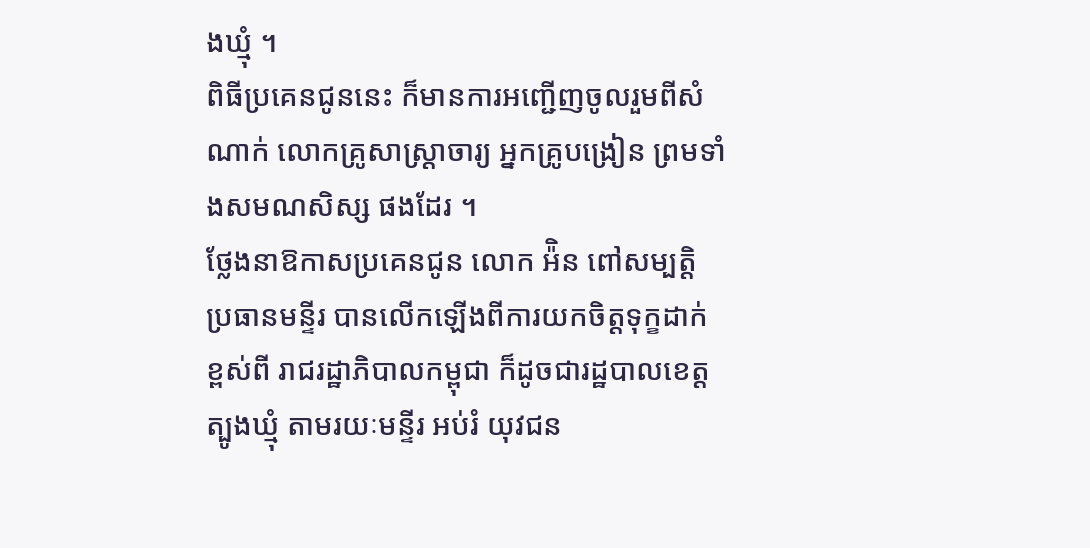ងឃ្មុំ ។
ពិធីប្រគេនជូននេះ ក៏មានការអញ្ជើញចូលរួមពីសំណាក់ លោកគ្រូសាស្ត្រាចារ្យ អ្នកគ្រូបង្រៀន ព្រមទាំងសមណសិស្ស ផងដែរ ។
ថ្លែងនាឱកាសប្រគេនជូន លោក អ៉ិន ពៅសម្បត្តិ ប្រធានមន្ទីរ បានលើកឡើងពីការយកចិត្តទុក្ខដាក់ខ្ពស់ពី រាជរដ្ឋាភិបាលកម្ពុជា ក៏ដូចជារដ្ឋបាលខេត្តត្បូងឃ្មុំ តាមរយៈមន្ទីរ អប់រំ យុវជន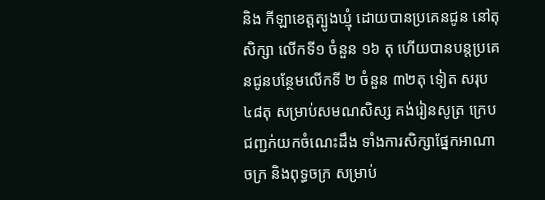និង កីឡាខេត្តត្បូងឃ្មុំ ដោយបានប្រគេនជូន នៅតុសិក្សា លើកទី១ ចំនួន ១៦ តុ ហើយបានបន្តប្រគេនជូនបន្ថែមលើកទី ២ ចំនួន ៣២តុ ទៀត សរុប ៤៨តុ សម្រាប់សមណសិស្ស គង់រៀនសូត្រ ក្រេបជញ្ជក់យកចំណេះដឹង ទាំងការសិក្សាផ្នែកអាណាចក្រ និងពុទ្ធចក្រ សម្រាប់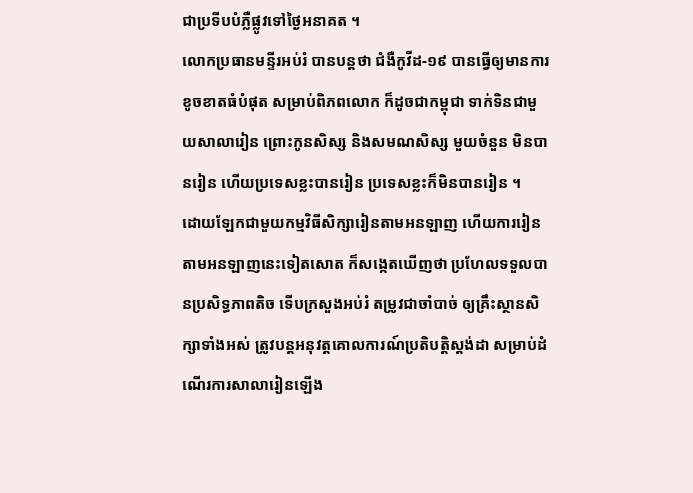ជាប្រទីបបំភ្លឺផ្លូវទៅថ្ងៃអនាគត ។
លោកប្រធានមន្ទីរអប់រំ បានបន្តថា ជំងឺកូវីដ-១៩ បានធ្វើឲ្យមានការខូចខាតធំបំផុត សម្រាប់ពិភពលោក ក៏ដូចជាកម្ពុជា ទាក់ទិនជាមួយសាលារៀន ព្រោះកូនសិស្ស និងសមណសិស្ស មួយចំនួន មិនបានរៀន ហើយប្រទេសខ្លះបានរៀន ប្រទេសខ្លះក៏មិនបានរៀន ។
ដោយឡែកជាមួយកម្មវិធីសិក្សារៀនតាមអនឡាញ ហើយការរៀនតាមអនឡាញនេះទៀតសោត ក៏សង្កេតឃើញថា ប្រហែលទទួលបានប្រសិទ្ធភាពតិច ទើបក្រសួងអប់រំ តម្រូវជាចាំបាច់ ឲ្យគ្រឹះស្ថានសិក្សាទាំងអស់ ត្រូវបន្តអនុវត្តគោលការណ៍ប្រតិបត្តិស្តង់ដា សម្រាប់ដំណើរការសាលារៀនឡើង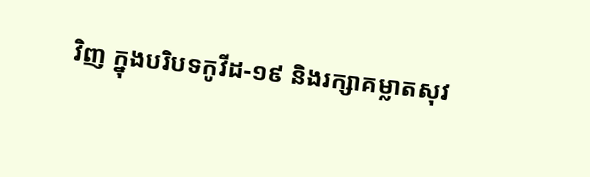វិញ ក្នុងបរិបទកូវីដ-១៩ និងរក្សាគម្លាតសុវ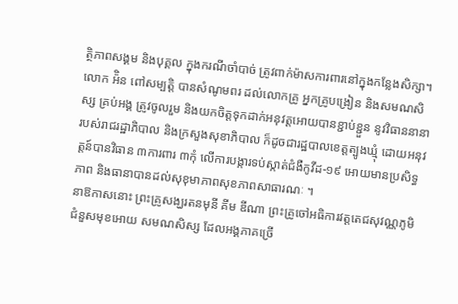ត្ថិភាពសង្គម និងបុគ្គល ក្នុងករណីចាំបាច់ ត្រូវពាក់ម៉ាសការពារនៅក្នុងកន្លែងសិក្សា។
លោក អ៉ិន ពៅសម្បត្តិ បានសំណូមពរ ដល់លោកគ្រូ អ្នកគ្រូបង្រៀន និងសមណសិស្ស គ្រប់អង្គ ត្រូវចូលរួម និងយកចិត្ដទុកដាក់អនុវត្តអោយបានខ្ជាប់ខ្ជួន នូវវិធាននានា របស់រាជរដ្ឋាភិបាល និងក្រសួងសុខាភិបាល ក៏ដូចជារដ្ឋបាលខេត្តត្បូងឃ្មុំ ដោយអនុវត្តន៍បានវិធាន ៣ការពារ ៣កុំ លើការបង្ការទប់ស្កាត់ជំងឺកូវីដ-១៩ អោយមានប្រសិទ្ធភាព និងធានាបានដល់សុខុមាភាពសុខភាពសាធារណៈ ។
នាឱកាសនោះ ព្រះគ្រូសង្ឃរតនមុនី គីម ឌីណា ព្រះគ្រូចៅអធិការវត្តតេជសុវណ្ណភូមិ ជំនួសមុខអោយ សមណសិស្ស ដែលអង្គភាគច្រើ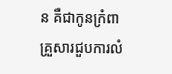ន គឺជាកូនក្រំពា គ្រួសារជួបការលំ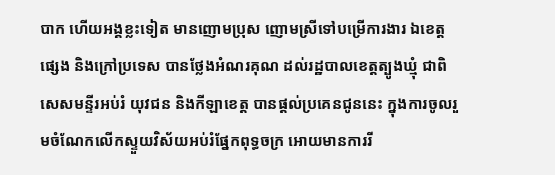បាក ហើយអង្គខ្លះទៀត មានញោមប្រុស ញោមស្រីទៅបម្រើការងារ ឯខេត្តផ្សេង និងក្រៅប្រទេស បានថ្លែងអំណរគុណ ដល់រដ្ឋបាលខេត្តត្បូងឃ្មុំ ជាពិសេសមន្ទីរអប់រំ យុវជន និងកីឡាខេត្ត បានផ្តល់ប្រគេនជូននេះ ក្នុងការចូលរួមចំណែកលើកស្ទួយវិស័យអប់រំផ្នែកពុទ្ធចក្រ អោយមានការរី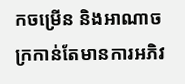កចម្រើន និងអាណាចក្រកាន់តែមានការអភិវ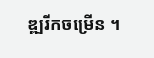ឌ្ឍរីកចម្រើន ។